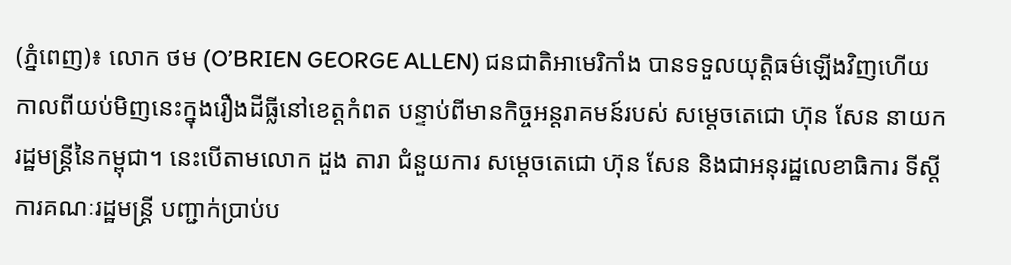(ភ្នំពេញ)៖ លោក ថម (O’BRIEN GEORGE ALLEN) ជនជាតិអាមេរិកាំង បានទទួលយុត្តិធម៌ឡើងវិញហើយ កាលពីយប់មិញនេះក្នុងរឿងដីធ្លីនៅខេត្តកំពត បន្ទាប់ពីមានកិច្ចអន្តរាគមន៍របស់ សម្តេចតេជោ ហ៊ុន សែន នាយករដ្ឋមន្រ្តីនៃកម្ពុជា។ នេះបើតាមលោក ដួង តារា ជំនួយការ សម្តេចតេជោ ហ៊ុន សែន និងជាអនុរដ្ឋលេខាធិការ ទីស្តីការគណៈរដ្ឋមន្ត្រី បញ្ជាក់ប្រាប់ប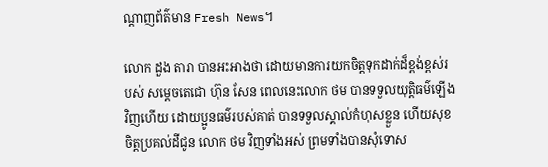ណ្តាញព័ត៌មាន Fresh News។

លោក ដួង តារា បានអះអាងថា ដោយមានការយកចិត្តទុកដាក់ដ៏ខ្ពង់ខ្ពស់របស់ សម្តេចតេជោ ហ៊ុន សែន ពេលនេះលោក ថម បានទទួលយុត្តិធម៌ឡើងវិញហើយ ដោយប្អូនធម៌របស់គាត់ បានទទួលស្គាល់កំហុសខ្លួន ហើយសុខចិត្តប្រគល់ដីជូន លោក ថម វិញទាំងអស់ ព្រមទាំងបានសុំទោស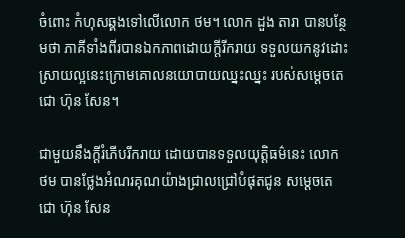ចំពោះ កំហុសឆ្គងទៅលើលោក ថម។ លោក ដួង តារា បានបន្ថែមថា ភាគីទាំងពីរបានឯកភាពដោយក្តីរីករាយ ទទួលយកនូវដោះស្រាយល្អនេះក្រោមគោលនយោបាយឈ្នះឈ្នះ របស់សម្តេចតេជោ ហ៊ុន សែន។

ជាមួយនឹងក្តីរំភើបរីករាយ ដោយបានទទួលយុត្តិធម៌នេះ លោក ថម បានថ្លែងអំណរគុណយ៉ាងជ្រាលជ្រៅបំផុតជូន សម្តេចតេជោ ហ៊ុន សែន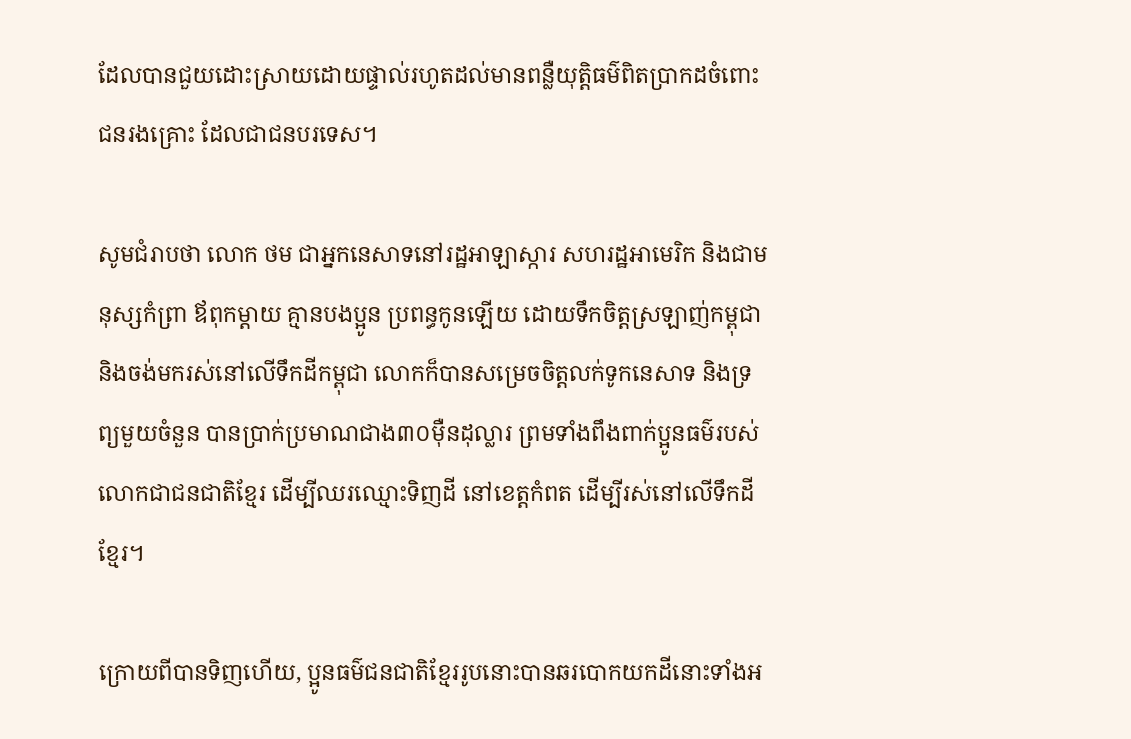ដែលបានជួយដោះស្រាយដោយផ្ទាល់រហូតដល់មានពន្លឺយុត្តិធម៌ពិតប្រាកដចំពោះជនរងគ្រោះ ដែលជាជនបរទេស។

សូមជំរាបថា លោក ថម ជាអ្នកនេសាទនៅរដ្ឋអាឡាស្ការ សហរដ្ឋអាមេរិក និងជាមនុស្សកំព្រា ឪពុកម្តាយ គ្មានបងប្អូន ប្រពន្ធកូនឡើយ ដោយទឹកចិត្តស្រឡាញ់កម្ពុជា និងចង់មករស់នៅលើទឹកដីកម្ពុជា លោកក៏បានសម្រេចចិត្តលក់ទូកនេសាទ និងទ្រព្យមួយចំនួន បានប្រាក់ប្រមាណជាង៣០ម៉ឺនដុល្លារ ព្រមទាំងពឹងពាក់ប្អូនធម៌របស់លោកជាជនជាតិខ្មែរ ដើម្បីឈរឈ្មោះទិញដី នៅខេត្តកំពត ដើម្បីរស់នៅលើទឹកដីខ្មែរ។

ក្រោយពីបានទិញហើយ, ប្អូនធម៌ជនជាតិខ្មែររូបនោះបានឆរបោកយកដីនោះទាំងអ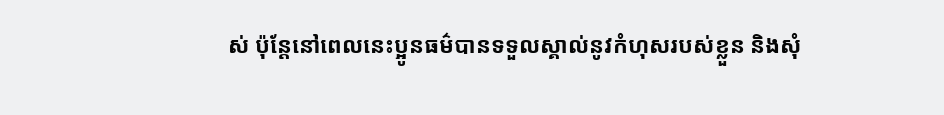ស់ ប៉ុន្តែនៅពេលនេះប្អូនធម៌បានទទួលស្គាល់នូវកំហុសរបស់ខ្លួន និងសុំ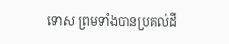ទោស ព្រមទាំងបានប្រគល់ដី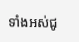ទាំងអស់ជូ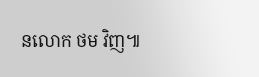នលោក ថម វិញ៕